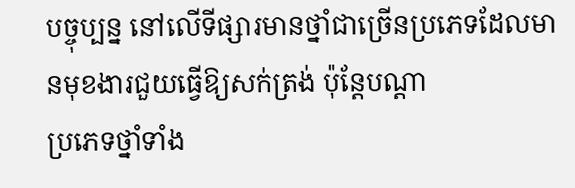បច្ចុប្បន្ន នៅលើទីផ្សារមានថ្នាំជាច្រើនប្រភេទដែលមានមុខងារជួយធ្វើឱ្យសក់ត្រង់ ប៉ុន្ដែបណ្ដា
ប្រភេទថ្នាំទាំង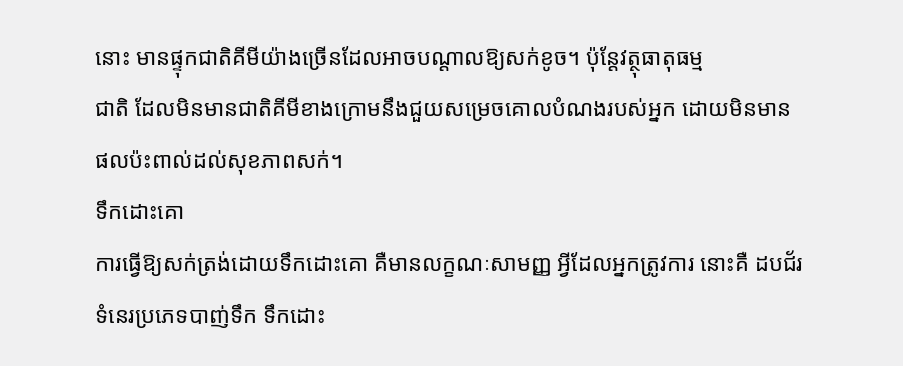នោះ មានផ្ទុកជាតិគីមីយ៉ាងច្រើនដែលអាចបណ្ដាលឱ្យសក់ខូច។ ប៉ុន្ដែវត្ថុធាតុធម្ម
ជាតិ ដែលមិនមានជាតិគីមីខាងក្រោមនឹងជួយសម្រេចគោលបំណងរបស់អ្នក ដោយមិនមាន
ផលប៉ះពាល់ដល់សុខភាពសក់។
ទឹកដោះគោ
ការធ្វើឱ្យសក់ត្រង់ដោយទឹកដោះគោ គឺមានលក្ខណៈសាមញ្ញ អ្វីដែលអ្នកត្រូវការ នោះគឺ ដបជ័រ
ទំនេរប្រភេទបាញ់ទឹក ទឹកដោះ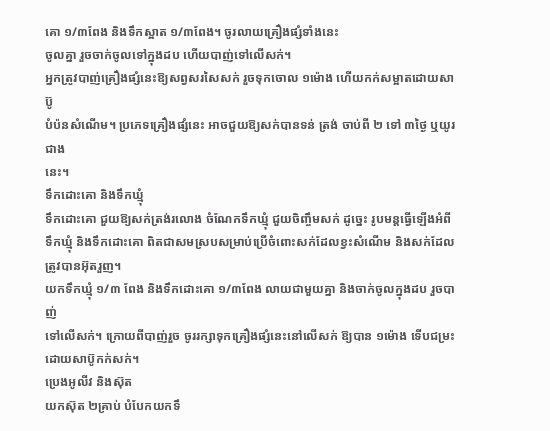គោ ១/៣ពែង និងទឹកស្អាត ១/៣ពែង។ ចូរលាយគ្រឿងផ្សំទាំងនេះ
ចូលគ្នា រួចចាក់ចូលទៅក្នុងដប ហើយបាញ់ទៅលើសក់។
អ្នកត្រូវបាញ់គ្រឿងផ្សំនេះឱ្យសព្វសរសៃសក់ រួចទុកចោល ១ម៉ោង ហើយកក់សម្អាតដោយសាប៊ូ
បំប៉នសំណើម។ ប្រភេទគ្រឿងផ្សំនេះ អាចជួយឱ្យសក់បានទន់ ត្រង់ ចាប់ពី ២ ទៅ ៣ថ្ងៃ ឬយូរជាង
នេះ។
ទឹកដោះគោ និងទឹកឃ្មុំ
ទឹកដោះគោ ជួយឱ្យសក់ត្រង់រលោង ចំណែកទឹកឃ្មុំ ជួយចិញ្ចឹមសក់ ដូច្នេះ រូបមន្ដធ្វើឡើងអំពី
ទឹកឃ្មុំ និងទឹកដោះគោ ពិតជាសមស្របសម្រាប់ប្រើចំពោះសក់ដែលខ្វះសំណើម និងសក់ដែល
ត្រូវបានអ៊ុតរួញ។
យកទឹកឃ្មុំ ១/៣ ពែង និងទឹកដោះគោ ១/៣ពែង លាយជាមួយគ្នា និងចាក់ចូលក្នុងដប រួចបាញ់
ទៅលើសក់។ ក្រោយពីបាញ់រួច ចូររក្សាទុកគ្រឿងផ្សំនេះនៅលើសក់ ឱ្យបាន ១ម៉ោង ទើបជម្រះ
ដោយសាប៊ូកក់សក់។
ប្រេងអូលីវ និងស៊ុត
យកស៊ុត ២គ្រាប់ បំបែកយកទឹ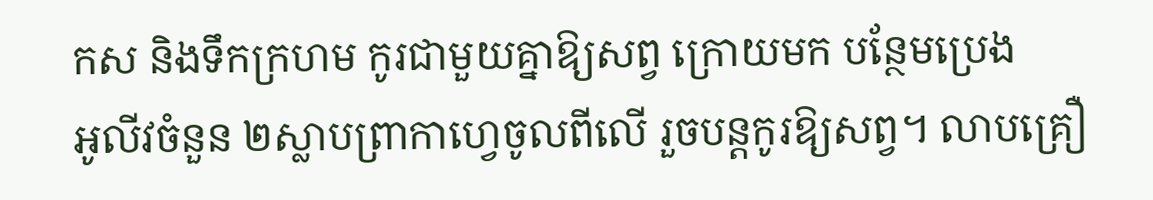កស និងទឹកក្រហម កូរជាមួយគ្នាឱ្យសព្វ ក្រោយមក បន្ថែមប្រេង
អូលីវចំនួន ២ស្លាបព្រាកាហ្វេចូលពីលើ រួចបន្ដកូរឱ្យសព្វ។ លាបគ្រឿ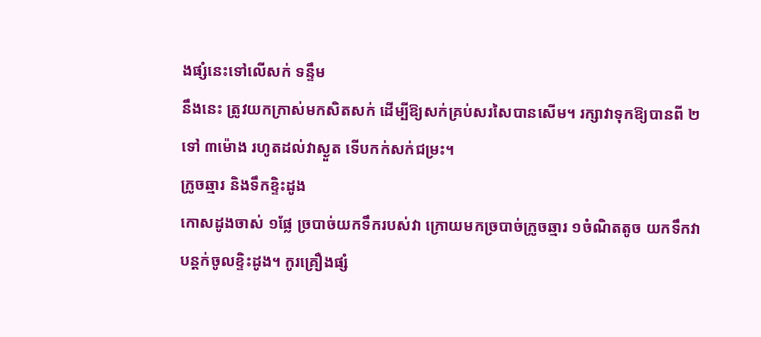ងផ្សំនេះទៅលើសក់ ទន្ទឹម
នឹងនេះ ត្រូវយកក្រាស់មកសិតសក់ ដើម្បីឱ្យសក់គ្រប់សរសៃបានសើម។ រក្សាវាទុកឱ្យបានពី ២
ទៅ ៣ម៉ោង រហូតដល់វាស្ងួត ទើបកក់សក់ជម្រះ។
ក្រូចឆ្មារ និងទឹកខ្ទិះដូង
កោសដូងចាស់ ១ផ្លែ ច្របាច់យកទឹករបស់វា ក្រោយមកច្របាច់ក្រូចឆ្មារ ១ចំណិតតូច យកទឹកវា
បន្ដក់ចូលខ្ទិះដូង។ កូរគ្រឿងផ្សំ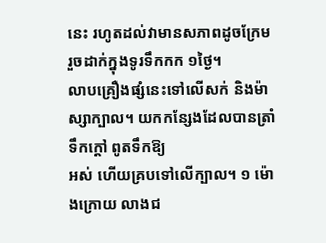នេះ រហូតដល់វាមានសភាពដូចក្រែម រួចដាក់ក្នុងទូរទឹកកក ១ថ្ងៃ។
លាបគ្រឿងផ្សំនេះទៅលើសក់ និងម៉ាស្សាក្បាល។ យកកន្សែងដែលបានត្រាំទឹកក្ដៅ ពូតទឹកឱ្យ
អស់ ហើយគ្របទៅលើក្បាល។ ១ ម៉ោងក្រោយ លាងជ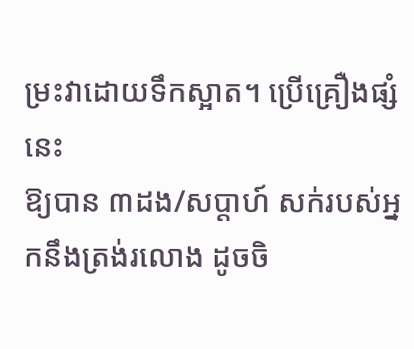ម្រះវាដោយទឹកស្អាត។ ប្រើគ្រឿងផ្សំនេះ
ឱ្យបាន ៣ដង/សប្ដាហ៍ សក់របស់អ្នកនឹងត្រង់រលោង ដូចចិ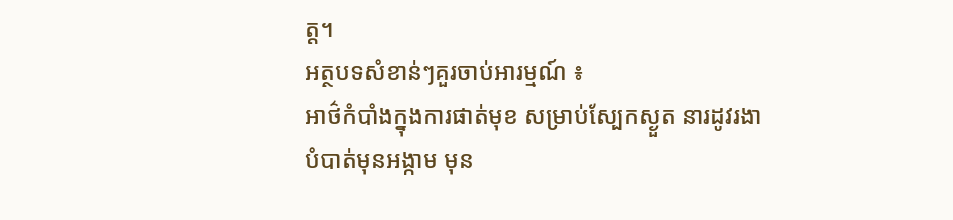ត្ត។
អត្ថបទសំខាន់ៗគួរចាប់អារម្មណ៍ ៖
អាថ៌កំបាំងក្នុងការផាត់មុខ សម្រាប់ស្បែកស្ងួត នារដូវរងា
បំបាត់មុនអង្កាម មុន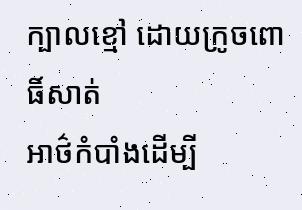ក្បាលខ្មៅ ដោយក្រូចពោធិ៍សាត់
អាថ៌កំបាំងដើម្បី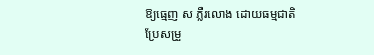ឱ្យធ្មេញ ស ភ្លឺរលោង ដោយធម្មជាតិ
ប្រែសម្រួ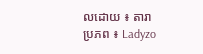លដោយ ៖ តារា
ប្រភព ៖ Ladyzo